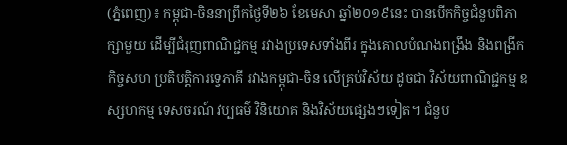(ភ្នំពេញ)៖ កម្ពុជា-ចិននាព្រឹកថ្ងៃទី២៦ ខែមេសា ឆ្នាំ២០១៩នេះ បានបើកកិច្ចជំនួបពិភាក្សាមួយ ដើម្បីជំរុញពាណិជ្ជកម្ម រវាងប្រទេសទាំងពីរ ក្នុងគោលបំណងពង្រឹង និងពង្រីកកិច្ចសហ ប្រតិបត្តិការទ្វេភាគី រវាងកម្ពុជា-ចិន លើគ្រប់វិស័យ ដូចជា វិស័យពាណិជ្ជកម្ម ឧស្សហកម្ម ទេសចរណ៍ វប្បធម៌ វិនិយោគ និងវិស័យផ្សេងៗទៀត។ ជំនួប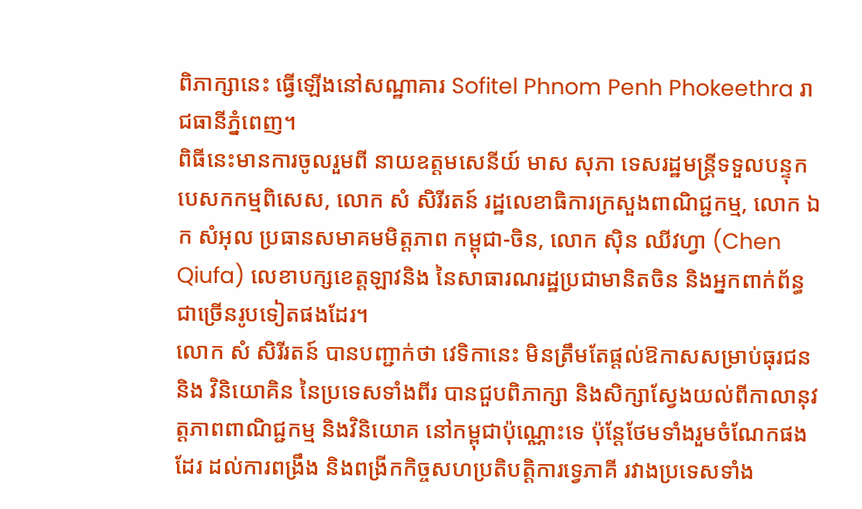ពិភាក្សានេះ ធ្វើឡើងនៅសណ្ឋាគារ Sofitel Phnom Penh Phokeethra រាជធានីភ្នំពេញ។
ពិធីនេះមានការចូលរួមពី នាយឧត្តមសេនីយ៍ មាស សុភា ទេសរដ្ឋមន្ដ្រីទទួលបន្ទុកបេសកកម្មពិសេស, លោក សំ សិរីរតន៍ រដ្ឋលេខាធិការក្រសួងពាណិជ្ជកម្ម, លោក ឯក សំអុល ប្រធានសមាគមមិត្តភាព កម្ពុជា-ចិន, លោក ស៊ិន ឈីវហ្វា (Chen Qiufa) លេខាបក្សខេត្តឡាវនិង នៃសាធារណរដ្ឋប្រជាមានិតចិន និងអ្នកពាក់ព័ន្ធជាច្រើនរូបទៀតផងដែរ។
លោក សំ សិរីរតន៍ បានបញ្ជាក់ថា វេទិកានេះ មិនត្រឹមតែផ្តល់ឱកាសសម្រាប់ធុរជន និង វិនិយោគិន នៃប្រទេសទាំងពីរ បានជួបពិភាក្សា និងសិក្សាស្វែងយល់ពីកាលានុវត្តភាពពាណិជ្ជកម្ម និងវិនិយោគ នៅកម្ពុជាប៉ុណ្ណោះទេ ប៉ុន្តែថែមទាំងរួមចំណែកផងដែរ ដល់ការពង្រឹង និងពង្រីកកិច្ចសហប្រតិបត្តិការទ្វេភាគី រវាងប្រទេសទាំង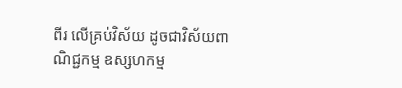ពីរ លើគ្រប់វិស័យ ដូចជាវិស័យពាណិជ្ជកម្ម ឧស្សហកម្ម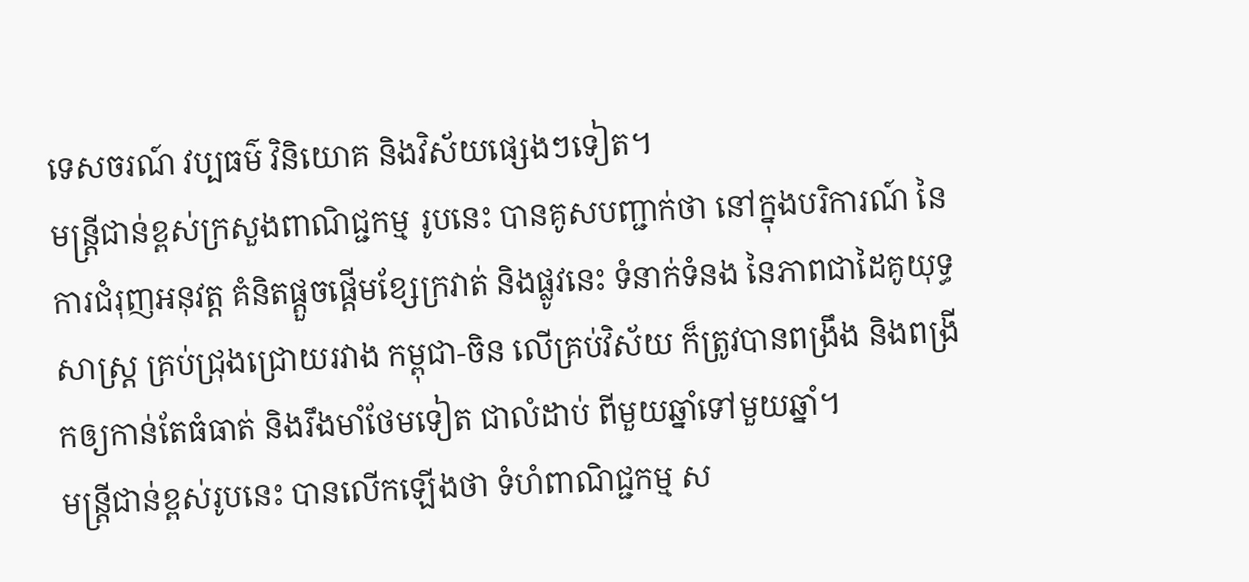ទេសចរណ៍ វប្បធម៌ វិនិយោគ និងវិស័យផ្សេងៗទៀត។
មន្ដ្រីជាន់ខ្ពស់ក្រសួងពាណិជ្ជកម្ម រូបនេះ បានគូសបញ្ជាក់ថា នៅក្នុងបរិការណ៍ នៃការជំរុញអនុវត្ត គំនិតផ្តួចផ្តើមខ្សែក្រវាត់ និងផ្លូវនេះ ទំនាក់ទំនង នៃភាពជាដៃគូយុទ្ធសាស្ត្រ គ្រប់ជ្រុងជ្រោយរវាង កម្ពុជា-ចិន លើគ្រប់វិស័យ ក៏ត្រូវបានពង្រឹង និងពង្រីកឲ្យកាន់តែធំធាត់ និងរឹងមាំថែមទៀត ជាលំដាប់ ពីមួយឆ្នាំទៅមួយឆ្នាំ។
មន្ដ្រីជាន់ខ្ពស់រូបនេះ បានលើកឡើងថា ទំហំពាណិជ្ជកម្ម ស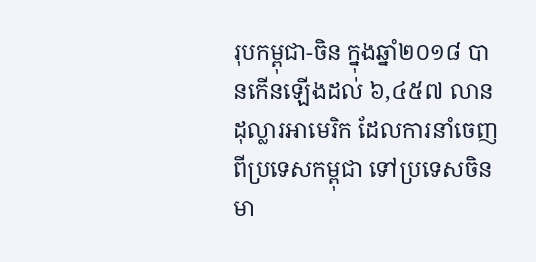រុបកម្ពុជា-ចិន ក្នុងឆ្នាំ២០១៨ បានកើនឡើងដល់ ៦,៤៥៧ លានដុល្លារអាមេរិក ដែលការនាំចេញពីប្រទេសកម្ពុជា ទៅប្រទេសចិនមា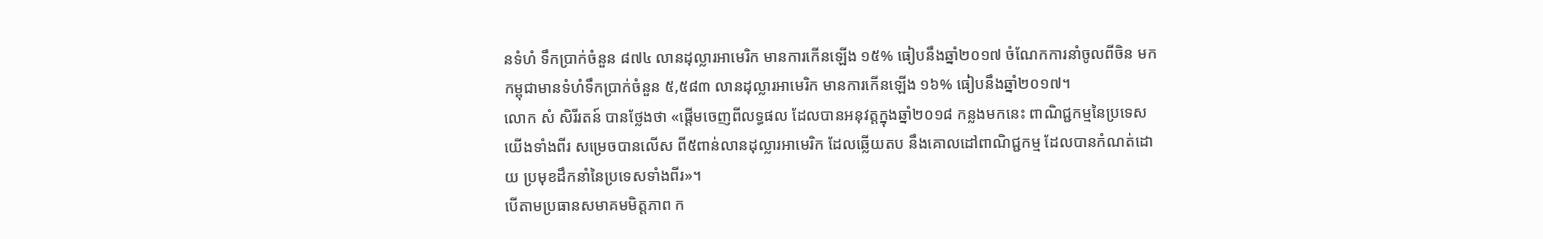នទំហំ ទឹកប្រាក់ចំនួន ៨៧៤ លានដុល្លារអាមេរិក មានការកើនឡើង ១៥% ធៀបនឹងឆ្នាំ២០១៧ ចំណែកការនាំចូលពីចិន មកកម្ពុជាមានទំហំទឹកប្រាក់ចំនួន ៥,៥៨៣ លានដុល្លារអាមេរិក មានការកើនឡើង ១៦% ធៀបនឹងឆ្នាំ២០១៧។
លោក សំ សិរីរតន៍ បានថ្លែងថា «ផ្ដើមចេញពីលទ្ធផល ដែលបានអនុវត្តក្នុងឆ្នាំ២០១៨ កន្លងមកនេះ ពាណិជ្ជកម្មនៃប្រទេសយើងទាំងពីរ សម្រេចបានលើស ពី៥ពាន់លានដុល្លារអាមេរិក ដែលឆ្លើយតប នឹងគោលដៅពាណិជ្ជកម្ម ដែលបានកំណត់ដោយ ប្រមុខដឹកនាំនៃប្រទេសទាំងពីរ»។
បើតាមប្រធានសមាគមមិត្តភាព ក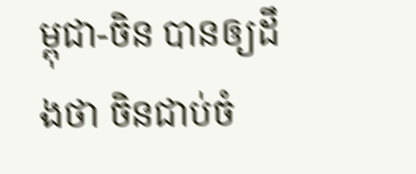ម្ពុជា-ចិន បានឲ្យដឹងថា ចិនជាប់ចំ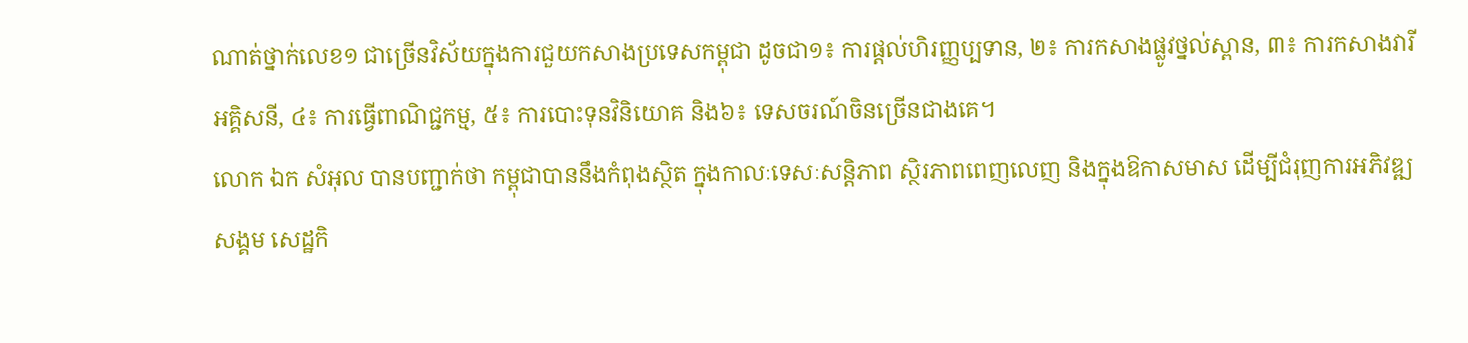ណាត់ថ្នាក់លេខ១ ជាច្រើនវិស័យក្នុងការជួយកសាងប្រទេសកម្ពុជា ដូចជា១៖ ការផ្តល់ហិរញ្ញប្បទាន, ២៖ ការកសាងផ្លូវថ្នល់ស្ពាន, ៣៖ ការកសាងវារីអគ្គិសនី, ៤៖ ការធ្វើពាណិជ្ជកម្ម, ៥៖ ការបោះទុនវិនិយោគ និង៦៖ ទេសចរណ៍ចិនច្រើនជាងគេ។
លោក ឯក សំអុល បានបញ្ជាក់ថា កម្ពុជាបាននឹងកំពុងស្ថិត ក្នុងកាលៈទេសៈសន្តិភាព ស្ថិរភាពពេញលេញ និងក្នុងឱកាសមាស ដើម្បីជំរុញការអភិវឌ្ឍសង្គម សេដ្ឋកិ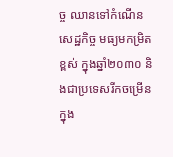ច្ច ឈានទៅកំណើនសេដ្ឋកិច្ច មធ្យមកម្រិតខ្ពស់ ក្នុងឆ្នាំ២០៣០ និងជាប្រទេសរីកចម្រើនក្នុង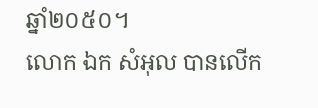ឆ្នាំ២០៥០។
លោក ឯក សំអុល បានលើក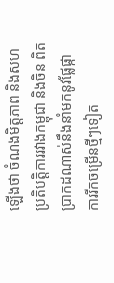ឡើងថា ចំណងមិត្តភាព និងសហប្រតិបត្តិការរវាងកម្ពុជា និងចិន ពិតប្រាកដណាស់នឹងនាំមកនូវផ្លែផ្កា ការរីកចម្រើនថ្មីៗទៀត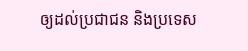ឲ្យដល់ប្រជាជន និងប្រទេស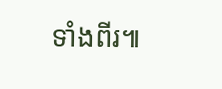ទាំងពីរ៕